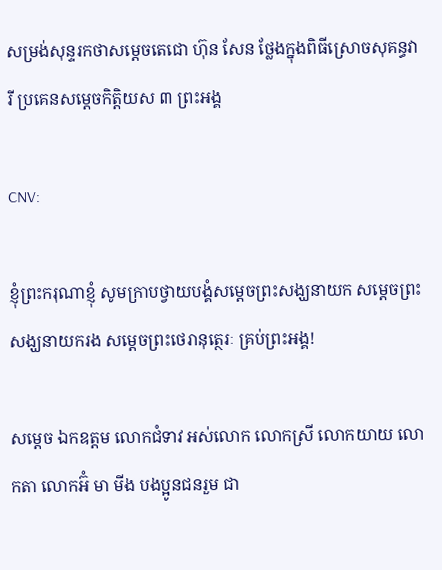សម្រង់សុន្ទរកថាសម្ដេចតេជោ ហ៊ុន សែន ថ្លែងក្នុងពិធីស្រោចសុគន្ធវារី ប្រគេនសម្តេចកិត្តិយស ៣ ព្រះអង្គ

CNV:

ខ្ញុំព្រះករុណាខ្ញុំ សូមក្រាបថ្វាយបង្គំសម្តេចព្រះសង្ឃនាយក សម្តេចព្រះសង្ឃនាយករង សម្តេចព្រះថេរានុត្ថេរៈ គ្រប់ព្រះអង្គ!

សម្តេច ឯកឧត្តម លោកជំទាវ អស់លោក លោកស្រី លោកយាយ លោកតា លោកអ៊ំ មា មីង បងប្អូនជនរួម ជា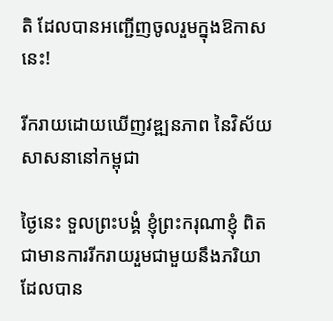តិ ដែលបានអញ្ជើញចូលរួមក្នុងឱកាសនេះ!

រីករាយដោយឃើញវឌ្ឍនភាព នៃវិស័យសាសនានៅកម្ពុជា

ថ្ងៃនេះ ទួលព្រះបង្គំ ខ្ញុំព្រះករុណាខ្ញុំ ពិតជាមានការរីករាយរួមជាមួយនឹងភរិយា ដែលបាន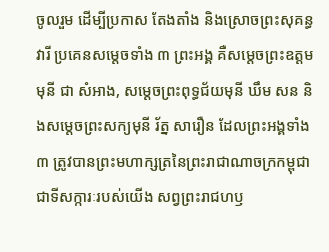ចូលរួម ដើម្បីប្រកាស តែងតាំង និងស្រោចព្រះសុគន្ធវារី ប្រគេនសម្តេចទាំង ៣ ព្រះអង្គ គឺសម្តេចព្រះឧត្តមមុនី ជា សំអាង, សម្តេចព្រះពុទ្ធជ័យមុនី ឃឹម សន និងសម្តេចព្រះសក្យមុនី រ័ត្ន សារឿន ដែលព្រះអង្គទាំង ៣ ត្រូវបានព្រះមហាក្សត្រនៃព្រះរាជាណាចក្រកម្ពុជា ជាទីសក្ការៈរបស់យើង សព្វព្រះរាជហឫ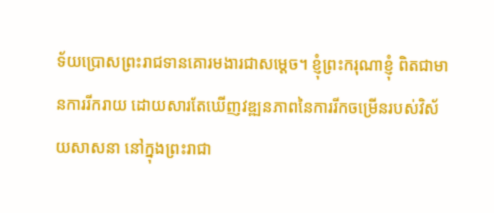ទ័យប្រោសព្រះរាជទានគោរមងារជាសម្តេច។ ខ្ញុំព្រះករុណាខ្ញុំ ពិតជាមានការរីករាយ ដោយសារតែឃើញវឌ្ឍនភាពនៃការរីកចម្រើនរបស់វិស័យសាសនា នៅក្នុងព្រះរាជា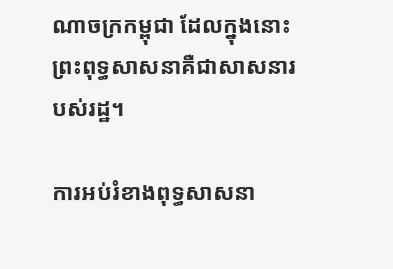ណាចក្រកម្ពុជា ដែលក្នុងនោះ ព្រះពុទ្ធសាសនាគឺជាសាសនារបស់រដ្ឋ។

ការអប់រំខាងពុទ្ធសាសនា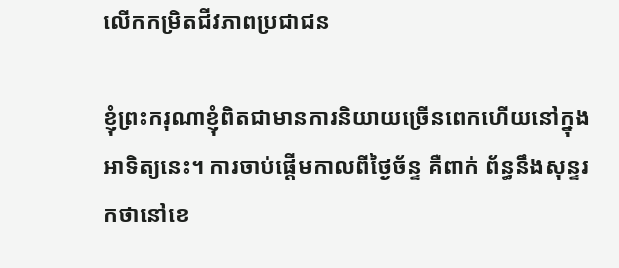លើកកម្រិតជីវភាពប្រជាជន

ខ្ញុំព្រះករុណាខ្ញុំពិតជាមានការនិយាយច្រើនពេកហើយនៅក្នុងអាទិត្យនេះ។ ការចាប់ផ្តើមកាលពីថ្ងៃច័ន្ទ គឺពាក់ ព័ន្ធនឹងសុន្ទរកថានៅខេ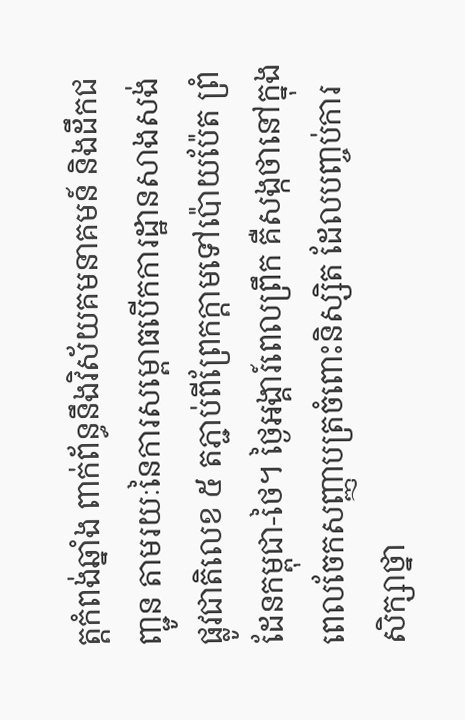ត្តកំពង់ឆ្នាំង ពាក់ព័ន្ធនឹងវិស័យគមនាគមន៍ និងដឹកជញ្ជូន តាមរយៈនៃការសម្ពោធបើកការដ្ឋានសាងសង់ផ្លូវជាតិលេខ ៥ តភ្ជាប់ពីព្រែកក្តាមទៅប៉ោយប៉ែត ព្រំដែនកម្ពុជា-ថៃ។ ថ្ងៃអង្គារ៍ពេលព្រឹក គឺសង្កថានៅក្នុងពេលចែកសញ្ញាបត្រចំពោះនិស្សិត ដែលបញ្ចប់ការសិក្សាថ្នា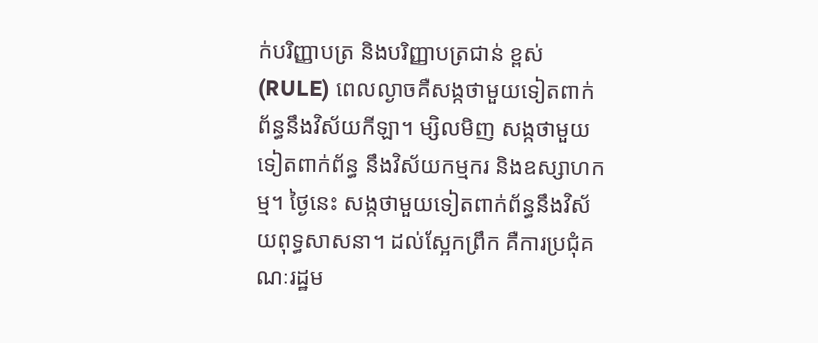ក់បរិញ្ញាបត្រ និងបរិញ្ញាបត្រជាន់ ខ្ពស់ (RULE) ពេលល្ងាចគឺសង្កថាមួយទៀតពាក់ព័ន្ធនឹងវិស័យកីឡា។ ម្សិលមិញ សង្កថាមួយទៀតពាក់ព័ន្ធ នឹងវិស័យកម្មករ និងឧស្សាហកម្ម។ ថ្ងៃនេះ សង្កថាមួយទៀតពាក់ព័ន្ធនឹងវិស័យពុទ្ធសាសនា។ ដល់ស្អែកព្រឹក គឺការប្រជុំគណៈរដ្ឋម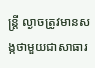ន្រ្តី ល្ងាចត្រូវមានសង្កថាមួយជាសាធារ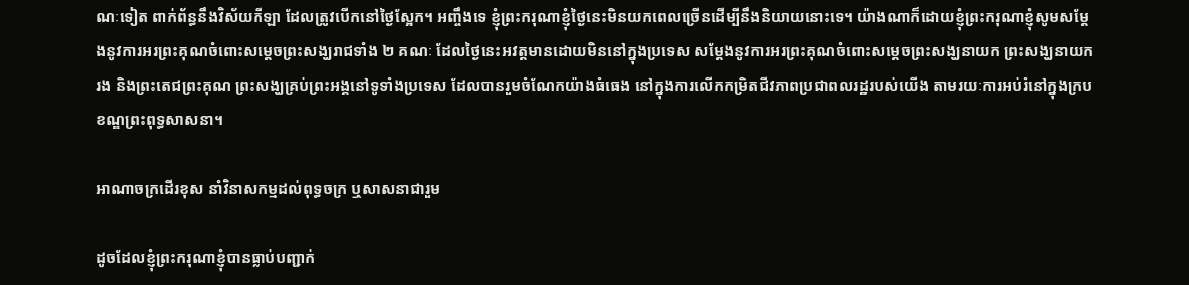ណៈទៀត ពាក់ព័ន្ធនឹងវិស័យកីឡា ដែលត្រូវបើកនៅថ្ងៃស្អែក។ អញ្ចឹងទេ ខ្ញុំព្រះករុណាខ្ញុំថ្ងៃនេះមិនយកពេលច្រើនដើម្បីនឹងនិយាយនោះទេ។ យ៉ាងណាក៏ដោយខ្ញុំព្រះករុណាខ្ញុំសូមសម្តែងនូវការអរព្រះគុណចំពោះសម្តេចព្រះសង្ឃរាជទាំង ២ គណៈ ដែលថ្ងៃនេះអវត្តមានដោយមិននៅក្នុងប្រទេស សម្តែងនូវការអរព្រះគុណចំពោះសម្តេចព្រះសង្ឃនាយក ព្រះសង្ឃនាយករង និងព្រះតេជព្រះគុណ ព្រះសង្ឃគ្រប់ព្រះអង្គនៅទូទាំងប្រទេស ដែលបានរួមចំណែកយ៉ាងធំធេង នៅក្នុងការលើកកម្រិតជីវភាពប្រជាពលរដ្ឋរបស់យើង តាមរយៈការអប់រំនៅក្នុងក្របខណ្ឌព្រះពុទ្ធសាសនា។

អាណាចក្រដើរខុស នាំវិនាសកម្មដល់ពុទ្ធចក្រ ឬសាសនាជារួម

ដូចដែលខ្ញុំព្រះករុណាខ្ញុំបានធ្លាប់បញ្ជាក់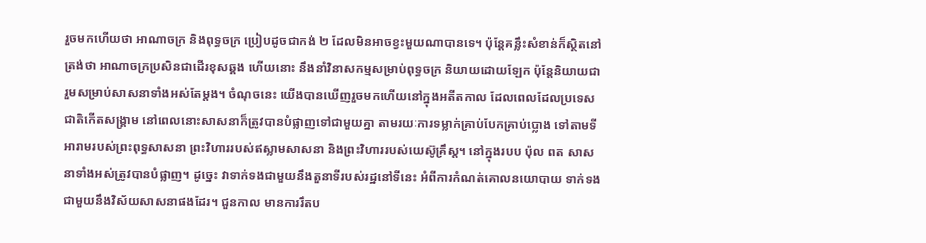រួចមកហើយថា អាណាចក្រ និងពុទ្ធចក្រ ប្រៀបដូចជាកង់ ២ ដែលមិនអាចខ្វះមួយណាបានទេ។ ប៉ុន្តែគន្លឹះសំខាន់ក៏ស្ថិតនៅត្រង់ថា អាណាចក្រប្រសិនជាដើរខុសឆ្គង ហើយនោះ នឹងនាំវិនាសកម្មសម្រាប់ពុទ្ធចក្រ និយាយដោយឡែក ប៉ុន្តែនិយាយជារួមសម្រាប់សាសនាទាំងអស់តែម្តង។ ចំណុចនេះ យើងបានឃើញរួចមកហើយនៅក្នុងអតីតកាល ដែលពេលដែលប្រទេសជាតិកើតសង្គ្រាម នៅពេលនោះសាសនាក៏ត្រូវបានបំផ្លាញទៅជាមួយគ្នា តាមរយៈការទម្លាក់គ្រាប់បែកគ្រាប់ប្លោង ទៅតាមទីអារាមរបស់ព្រះពុទ្ធសាសនា ព្រះវិហាររបស់ឥស្លាមសាសនា និងព្រះវិហាររបស់យេស៊ូគ្រឹស្ត។ នៅក្នុងរបប ប៉ុល ពត សាសនាទាំងអស់ត្រូវបានបំផ្លាញ។ ដូច្នេះ វាទាក់ទងជាមួយនឹងតួនាទីរបស់រដ្ឋនៅទីនេះ អំពីការកំណត់គោលនយោបាយ ទាក់ទងជាមួយនឹងវិស័យសាសនាផងដែរ។ ជួនកាល មានការរឹតប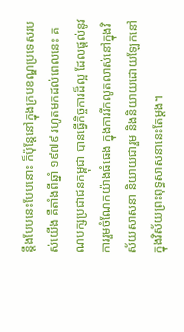ន្តឹងបែបនេះបែបនោះ ក៏ប៉ុន្តែនៅក្នុងក្របខណ្ឌប្រទេសរបស់យើង គឺតាំងពីឆ្នាំ ១៩៧៩ រហូតមកដល់ពេលនេះ គណបក្សប្រជាជនកម្ពុជា បានធ្វើកិច្ចការដ៏ល្អ ដែលផ្តល់នូវការរួមចំណែកយ៉ាងធំធេង ក្នុងការរីកលូតលាស់នៅក្នុងវិស័យសាសនា និយាយជារួម និងនិយាយដោយឡែកនៅក្នុងវិស័យព្រះពុទ្ធសាសនានេះតែម្តង។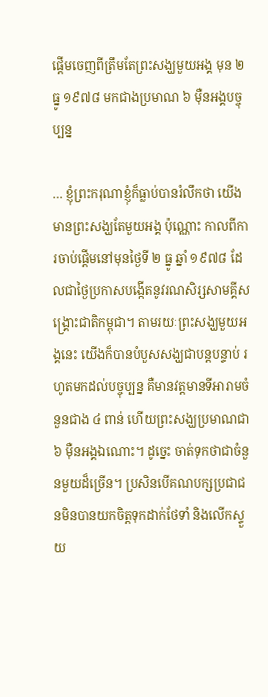ផ្តើមចេញពីត្រឹមតែព្រះសង្ឃមួយអង្គ មុន ២ ធ្នូ ១៩៧៨ មកជាងប្រមាណ ៦ ម៉ឺនអង្គបច្ចុប្បន្ន

… ខ្ញុំព្រះករុណាខ្ញុំក៏ធ្លាប់បានរំលឹកថា យើងមានព្រះសង្ឃតែមួយអង្គ ប៉ុណ្ណោះ កាលពីការចាប់ផ្តើមនៅមុនថ្ងៃទី ២ ធ្នូ ឆ្នាំ ១៩៧៨ ដែលជាថ្ងៃប្រកាសបង្កើតនូវរណសិរ្សសាមគ្គីសង្គ្រោះជាតិកម្ពុជា។ តាមរយៈព្រះសង្ឃមួយអង្គនេះ យើងក៏បានបំបួសសង្ឃជាបន្តបន្ទាប់ រហូតមកដល់បច្ចុប្បន្ន គឺមានវត្តមានទីអារាមចំនួនជាង ៤ ពាន់ ហើយព្រះសង្ឃប្រមាណជា ៦ ម៉ឺនអង្គឯណោះ។ ដូច្នេះ ចាត់ទុកថាជាចំនួនមួយដ៏ច្រើន។ ប្រសិនបើគណបក្សប្រជាជនមិនបានយកចិត្តទុកដាក់ថែទាំ និងលើកស្ទួយ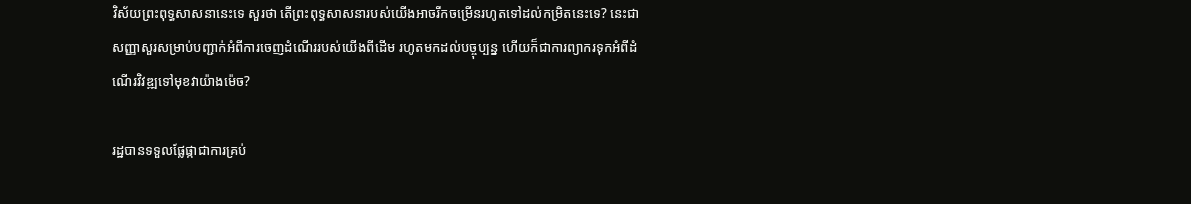វិស័យព្រះពុទ្ធសាសនានេះទេ សួរថា តើព្រះពុទ្ធសាសនារបស់យើងអាចរីកចម្រើនរហូតទៅដល់កម្រិតនេះទេ? នេះជាសញ្ញាសួរសម្រាប់បញ្ជាក់អំពីការចេញដំណើររបស់យើងពីដើម រហូតមកដល់បច្ចុប្បន្ន ហើយក៏ជាការព្យាករទុកអំពីដំណើរវិវឌ្ឍទៅមុខវាយ៉ាងម៉េច?

រដ្ឋបានទទួលផ្លែផ្កាជាការគ្រប់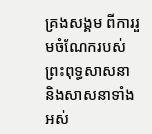គ្រងសង្គម ពីការរួមចំណែករបស់ព្រះពុទ្ធសាសនា និងសាសនាទាំងអស់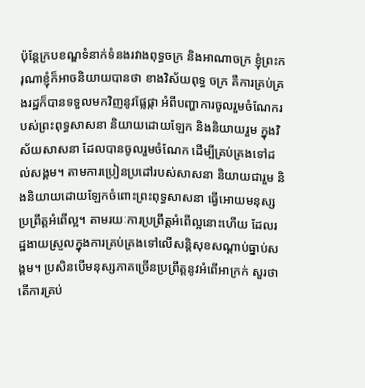ប៉ុន្តែក្របខណ្ឌទំនាក់ទំនងរវាងពុទ្ធចក្រ និងអាណាចក្រ ខ្ញុំព្រះករុណាខ្ញុំក៏អាចនិយាយបានថា ខាងវិស័យពុទ្ធ ចក្រ គឺការគ្រប់គ្រងរដ្ឋក៏បានទទួលមកវិញនូវផ្លែផ្កា អំពីបញ្ហាការចូលរួមចំណែករបស់ព្រះពុទ្ធសាសនា និយាយដោយឡែក និងនិយាយរួម ក្នុងវិស័យសាសនា ដែលបានចូលរួមចំណែក ដើម្បីគ្រប់គ្រងទៅដល់សង្គម។ តាមការប្រៀនប្រដៅរបស់សាសនា និយាយជារួម និងនិយាយដោយឡែកចំពោះព្រះពុទ្ធសាសនា ធ្វើអោយមនុស្សប្រព្រឹត្តអំពើល្អ។ តាមរយៈការប្រព្រឹត្តអំពើល្អនោះហើយ ដែលរដ្ឋងាយស្រួលក្នុងការគ្រប់គ្រងទៅលើសន្ដិសុខសណ្ដាប់ធ្នាប់សង្គម។ ប្រសិនបើមនុស្សភាគច្រើនប្រព្រឹត្តនូវអំពើអាក្រក់ សួរថា តើការគ្រប់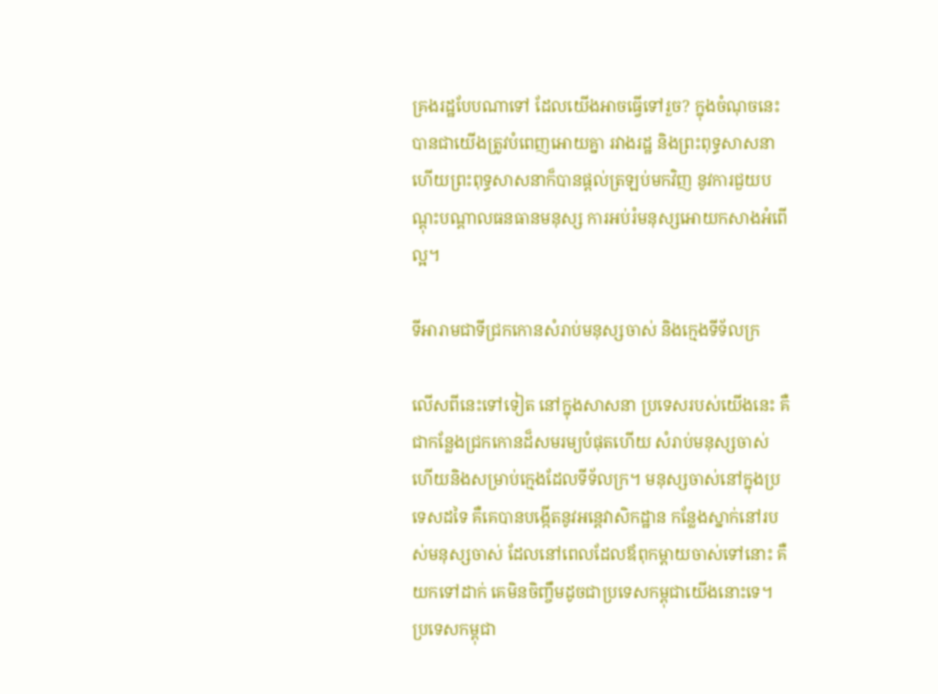គ្រងរដ្ឋបែបណាទៅ ដែលយើងអាចធ្វើទៅរួច? ក្នុងចំណុចនេះ បានជាយើងត្រូវបំពេញអោយគ្នា រវាងរដ្ឋ និងព្រះពុទ្ធសាសនា ហើយព្រះពុទ្ធសាសនាក៏បានផ្ដល់ត្រឡប់មកវិញ នូវការជួយបណ្ដុះបណ្ដាលធនធានមនុស្ស ការអប់រំមនុស្សអោយកសាងអំពើល្អ។

ទីអារាមជាទីជ្រកកោនសំរាប់មនុស្សចាស់ និងក្មេងទីទ័លក្រ

លើសពីនេះទៅទៀត នៅក្នុងសាសនា ប្រទេសរបស់យើងនេះ គឺជាកន្លែងជ្រកកោនដ៏សមរម្យបំផុតហើយ សំរាប់មនុស្សចាស់ ហើយនិងសម្រាប់ក្មេងដែលទីទ័លក្រ។ មនុស្សចាស់នៅក្នុងប្រទេសដទៃ គឺគេបានបង្កើតនូវអន្តេវាសិកដ្ឋាន កន្លែងស្នាក់នៅរបស់មនុស្សចាស់ ដែលនៅពេលដែលឪពុកម្ដាយចាស់ទៅនោះ គឺយកទៅដាក់ គេមិនចិញ្ចឹមដូចជាប្រទេសកម្ពុជាយើងនោះទេ។ ប្រទេសកម្ពុជា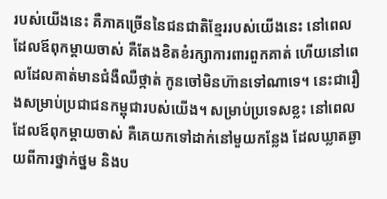របស់យើងនេះ គឺភាគច្រើននៃជនជាតិខ្មែររបស់យើងនេះ នៅពេលដែលឪពុកម្ដាយចាស់ គឺតែងខិតខំរក្សាការពារពួកគាត់ ហើយនៅពេលដែលគាត់មានជំងឺឈឺថ្កាត់ កូនចៅមិនហ៊ានទៅណាទេ។ នេះជារឿងសម្រាប់ប្រជាជនកម្ពុជារបស់យើង។ សម្រាប់ប្រទេសខ្លះ នៅពេលដែលឪពុកម្ដាយចាស់ គឺគេយកទៅដាក់នៅមួយកន្លែង ដែលឃ្លាតឆ្ងាយពីការថ្នាក់ថ្នម និងប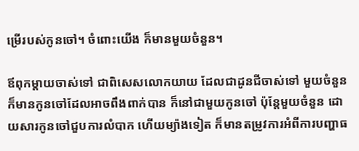ម្រើរបស់កូនចៅ។ ចំពោះយើង ក៏មានមួយចំនួន។

ឪពុកម្ដាយចាស់ទៅ ជាពិសេសលោកយាយ ដែលជាដូនជីចាស់ទៅ មួយចំនួនក៏មានកូនចៅដែលអាចពឹងពាក់បាន ក៏នៅជាមួយកូនចៅ ប៉ុន្តែមួយចំនួន ដោយសារកូនចៅជួបការលំបាក ហើយម្យ៉ាងទៀត ក៏មានតម្រូវការអំពីការបញ្ហាធ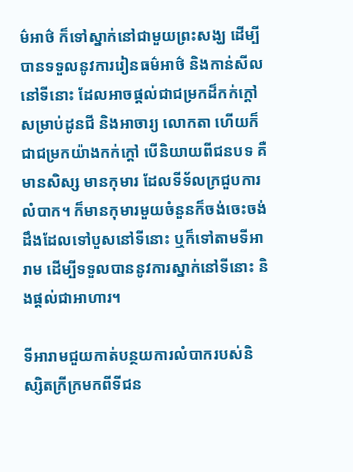ម៌អាថ៌ ក៏ទៅស្នាក់នៅជាមួយព្រះសង្ឃ ដើម្បីបានទទួលនូវការរៀនធម៌អាថ៌ និងកាន់សីលនៅទីនោះ ដែលអាចផ្ដល់ជាជម្រកដ៏កក់ក្ដៅសម្រាប់ដូនជី និងអាចារ្យ លោកតា ហើយក៏ជាជម្រកយ៉ាងកក់ក្ដៅ បើនិយាយពីជនបទ គឺមានសិស្ស មានកុមារ ដែលទីទ័លក្រជួបការលំបាក។ ក៏មានកុមារមួយចំនួនក៏ចង់ចេះចង់ដឹងដែលទៅបួសនៅទីនោះ ឬក៏ទៅតាមទីអារាម ដើម្បីទទួលបាននូវការស្នាក់នៅទីនោះ និងផ្ដល់ជាអាហារ។

ទីអារាមជួយកាត់បន្ថយការលំបាករបស់និស្សិតក្រីក្រមកពីទីជន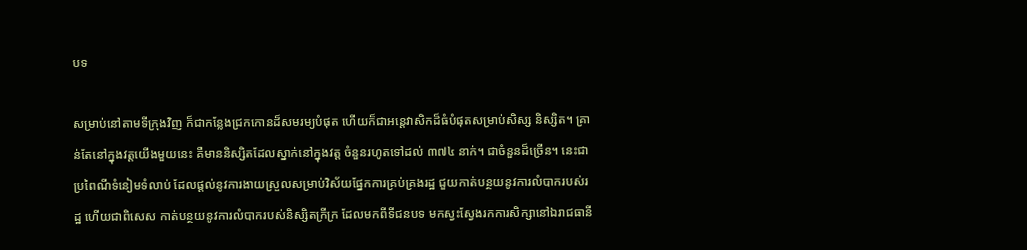បទ

សម្រាប់នៅតាមទីក្រុងវិញ ក៏ជាកន្លែងជ្រកកោនដ៏សមរម្យបំផុត ហើយក៏ជាអន្តេវាសិកដ៏ធំបំផុតសម្រាប់សិស្ស និស្សិត។ គ្រាន់តែនៅក្នុងវត្តយើងមួយនេះ គឺមាននិស្សិតដែលស្នាក់នៅក្នុងវត្ត ចំនួនរហូតទៅដល់ ៣៧៤ នាក់។ ជាចំនួនដ៏ច្រើន។ នេះជាប្រពៃណីទំនៀមទំលាប់ ដែលផ្ដល់នូវការងាយស្រួលសម្រាប់វិស័យផ្នែកការគ្រប់គ្រងរដ្ឋ ជួយកាត់បន្ថយនូវការលំបាករបស់រដ្ឋ ហើយជាពិសេស កាត់បន្ថយនូវការលំបាករបស់និស្សិតក្រីក្រ ដែលមកពីទីជនបទ មកស្វះស្វែងរកការសិក្សានៅឯរាជធានី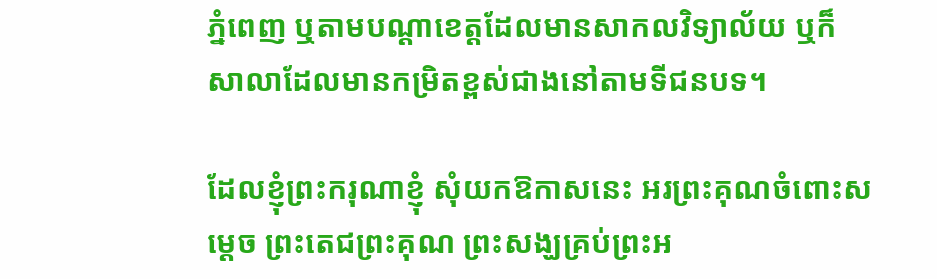ភ្នំពេញ ឬតាមបណ្ដាខេត្តដែលមានសាកលវិទ្យាល័យ ឬក៏សាលាដែលមានកម្រិតខ្ពស់ជាងនៅតាមទីជនបទ។

ដែលខ្ញុំព្រះករុណាខ្ញុំ សុំយកឱកាសនេះ អរព្រះគុណចំពោះសម្ដេច ព្រះតេជព្រះគុណ ព្រះសង្ឃគ្រប់ព្រះអ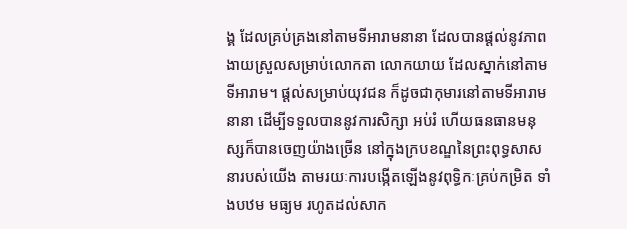ង្គ ដែលគ្រប់គ្រងនៅតាមទីអារាមនានា ដែលបានផ្ដល់នូវភាពងាយស្រួលសម្រាប់លោកតា លោកយាយ ដែលស្នាក់នៅតាមទីអារាម។ ផ្ដល់សម្រាប់យុវជន ក៏ដូចជាកុមារនៅតាមទីអារាមនានា ដើម្បីទទួលបាននូវការសិក្សា អប់រំ ហើយធនធានមនុស្សក៏បានចេញយ៉ាងច្រើន នៅក្នុងក្របខណ្ឌនៃព្រះពុទ្ធសាសនារបស់យើង តាមរយៈការបង្កើតឡើងនូវពុទ្ធិកៈគ្រប់កម្រិត ទាំងបឋម មធ្យម រហូតដល់សាក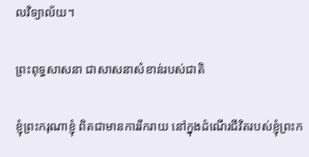លវិទ្យាល័យ។

ព្រះពុទ្ធសាសនា ជាសាសនាសំខាន់របស់ជាតិ

ខ្ញុំព្រះករុណាខ្ញុំ ពិតជាមានការរីករាយ នៅក្នុងដំណើរជីវិតរបស់ខ្ញុំព្រះក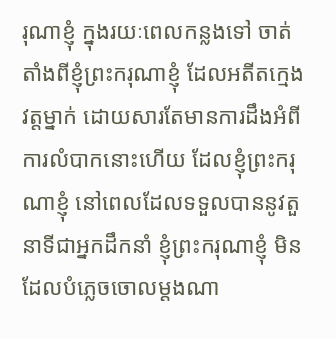រុណាខ្ញុំ ក្នុងរយៈពេលកន្លងទៅ ចាត់តាំងពីខ្ញុំព្រះករុណាខ្ញុំ ដែលអតីតក្មេងវត្តម្នាក់ ដោយសារតែមានការដឹងអំពីការលំបាកនោះហើយ ដែលខ្ញុំព្រះករុណាខ្ញុំ នៅពេលដែលទទួលបាននូវតួនាទីជាអ្នកដឹកនាំ ខ្ញុំព្រះករុណាខ្ញុំ មិនដែលបំភ្លេចចោលម្ដងណា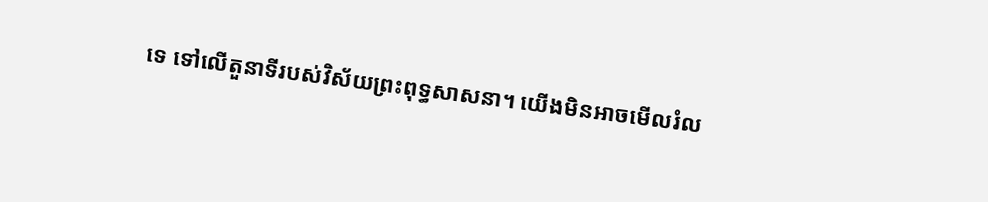ទេ ទៅលើតួនាទីរបស់វិស័យព្រះពុទ្ធសាសនា។ យើងមិនអាចមើលរំល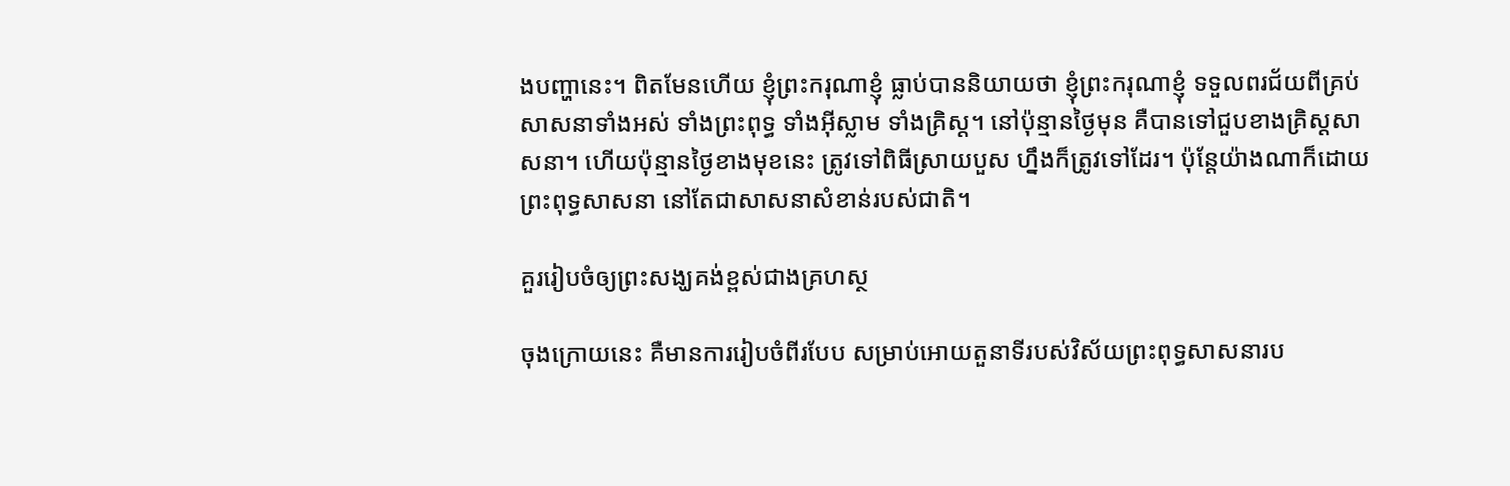ងបញ្ហានេះ។ ពិតមែនហើយ ខ្ញុំព្រះករុណាខ្ញុំ ធ្លាប់បាននិយាយថា ខ្ញុំព្រះករុណាខ្ញុំ ទទួលពរជ័យពីគ្រប់សាសនាទាំងអស់ ទាំងព្រះពុទ្ធ ទាំងអ៊ីស្លាម ទាំងគ្រិស្ដ។ នៅប៉ុន្មានថ្ងៃមុន គឺបានទៅជួបខាងគ្រិស្ដសាសនា។ ហើយប៉ុន្មានថ្ងៃខាងមុខនេះ ត្រូវទៅពិធីស្រាយបួស ហ្នឹងក៏ត្រូវទៅដែរ។ ប៉ុន្តែយ៉ាងណាក៏ដោយ ព្រះពុទ្ធសាសនា នៅតែជាសាសនាសំខាន់របស់ជាតិ។

គួររៀបចំឲ្យព្រះសង្ឃគង់ខ្ពស់ជាងគ្រហស្ថ

ចុងក្រោយនេះ គឺមានការរៀបចំពីរបែប សម្រាប់អោយតួនាទីរបស់វិស័យព្រះពុទ្ធសាសនារប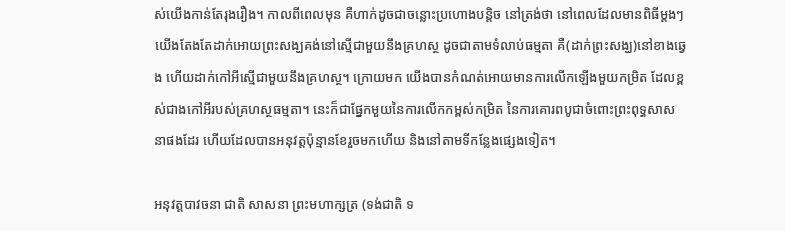ស់យើងកាន់តែរុងរឿង។ កាលពីពេលមុន គឺហាក់ដូចជាចន្លោះប្រហោងបន្ដិច នៅត្រង់ថា នៅពេលដែលមានពិធីម្ដងៗ យើងតែងតែដាក់អោយព្រះសង្ឃគង់នៅស្មើជាមួយនឹងគ្រហស្ថ ដូចជាតាមទំលាប់ធម្មតា គឺ(ដាក់ព្រះសង្ឃ)នៅខាងឆ្វេង ហើយដាក់កៅអីស្មើជាមួយនឹងគ្រហស្ថ។ ក្រោយមក យើងបានកំណត់អោយមានការលើកឡើងមួយកម្រិត ដែលខ្ពស់ជាងកៅអីរបស់គ្រហស្ថធម្មតា។ នេះក៏ជាផ្នែកមួយនៃការលើកកម្ពស់កម្រិត នៃការគោរពបូជាចំពោះព្រះពុទ្ធសាសនាផងដែរ ហើយដែលបានអនុវត្តប៉ុន្មានខែរួចមកហើយ និងនៅតាមទីកន្លែងផ្សេងទៀត។

អនុវត្តបាវចនា ជាតិ សាសនា ព្រះមហាក្សត្រ (ទង់ជាតិ ទ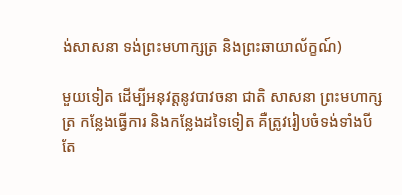ង់សាសនា ទង់ព្រះមហាក្សត្រ និងព្រះឆាយាល័ក្ខណ៍)

មួយទៀត ដើម្បីអនុវត្តនូវបាវចនា ជាតិ សាសនា ព្រះមហាក្សត្រ កន្លែងធ្វើការ និងកន្លែងដទៃទៀត គឺត្រូវរៀបចំទង់ទាំងបីតែ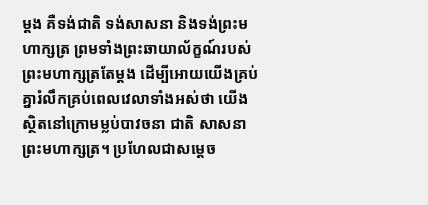ម្ដង គឺទង់ជាតិ ទង់សាសនា និងទង់ព្រះមហាក្សត្រ ព្រមទាំងព្រះឆាយាល័ក្ខណ៍របស់ព្រះមហាក្សត្រតែម្ដង ដើម្បីអោយយើងគ្រប់គ្នារំលឹកគ្រប់ពេលវេលាទាំងអស់ថា យើងស្ថិតនៅក្រោមម្លប់បាវចនា ជាតិ សាសនា ព្រះមហាក្សត្រ។ ប្រហែលជាសម្ដេច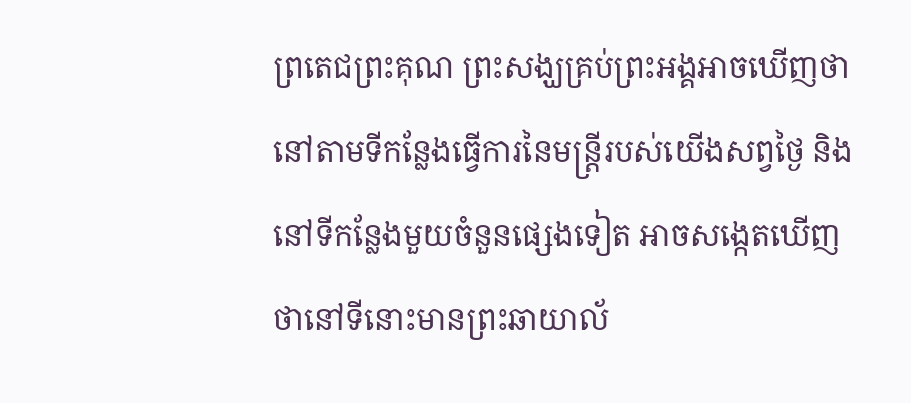ព្រតេជព្រះគុណ ព្រះសង្ឃគ្រប់ព្រះអង្គអាចឃើញថា នៅតាមទីកន្លែងធ្វើការនៃមន្ត្រីរបស់យើងសព្វថ្ងៃ និងនៅទីកន្លែងមួយចំនួនផ្សេងទៀត អាចសង្កេតឃើញថានៅទីនោះមានព្រះឆាយាល័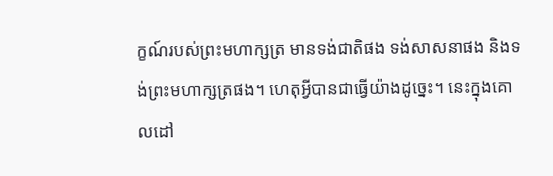ក្ខណ៍របស់ព្រះមហាក្សត្រ មានទង់ជាតិផង ទង់សាសនាផង និងទង់ព្រះមហាក្សត្រផង។ ហេតុអ្វីបានជាធ្វើយ៉ាងដូច្នេះ។ នេះក្នុងគោលដៅ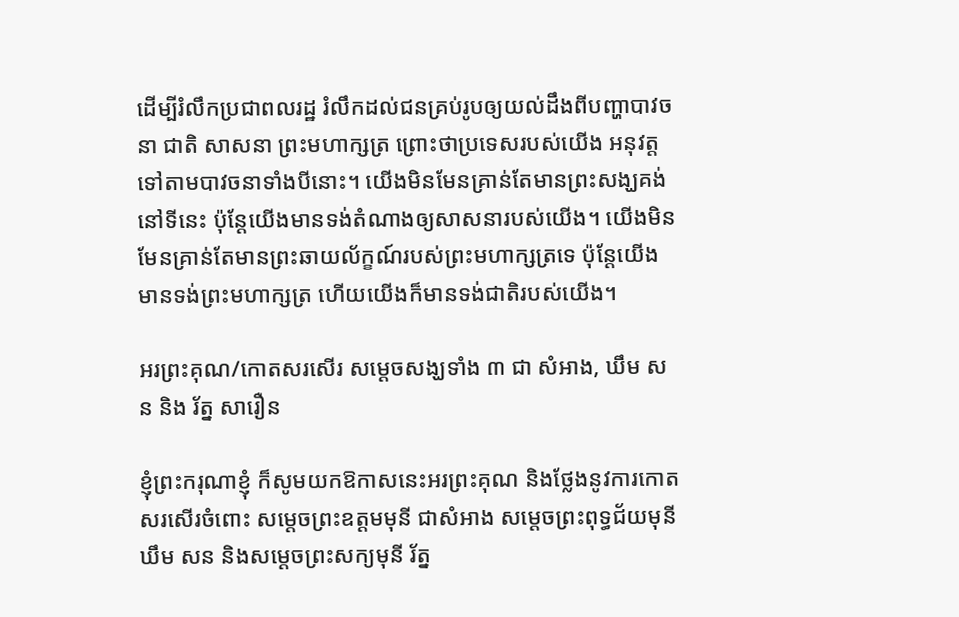ដើម្បីរំលឹកប្រជាពលរដ្ឋ រំលឹកដល់ជនគ្រប់រូបឲ្យយល់ដឹងពីបញ្ហាបាវចនា ជាតិ សាសនា ព្រះមហាក្សត្រ ព្រោះថាប្រទេសរបស់យើង អនុវត្តទៅតាមបាវចនាទាំងបីនោះ។ យើងមិនមែនគ្រាន់តែមានព្រះសង្ឃគង់នៅទីនេះ ប៉ុន្តែយើងមានទង់តំណាងឲ្យសាសនារបស់យើង។ យើងមិនមែនគ្រាន់តែមានព្រះឆាយល័ក្ខណ៍របស់ព្រះមហាក្សត្រទេ ប៉ុន្តែយើងមានទង់ព្រះមហាក្សត្រ ហើយយើងក៏មានទង់ជាតិរបស់យើង។

អរព្រះគុណ/កោតសរសើរ សម្តេចសង្ឃទាំង ៣ ជា សំអាង, ឃឹម សន និង រ័ត្ន សារឿន

ខ្ញុំព្រះករុណាខ្ញុំ ក៏សូមយកឱកាសនេះអរព្រះគុណ និងថ្លែងនូវការកោតសរសើរចំពោះ សម្តេចព្រះឧត្តមមុនី ជាសំអាង សម្តេចព្រះពុទ្ធជ័យមុនី ឃឹម សន និងសម្តេចព្រះសក្យមុនី រ័ត្ន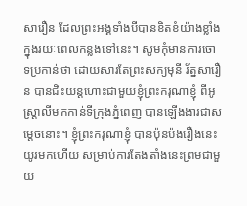សារឿន ដែលព្រះអង្គទាំងបីបានខិតខំយ៉ាងខ្លាំងក្នុងរយៈពេលកន្លងទៅនេះ។ សូមកុំមានការចោទប្រកាន់ថា ដោយសារតែព្រះសក្យមុនី រ័ត្នសារឿន បានជិះយន្តហោះជាមួយខ្ញុំព្រះករុណាខ្ញុំ ពីអូស្រ្តាលីមកកាន់ទីក្រុងភ្នំពេញ បានឡើងងារជាសម្តេចនោះ។ ខ្ញុំព្រះករុណាខ្ញុំ បានប៉ុនប៉ងរឿងនេះយូរមកហើយ សម្រាប់ការតែងតាំងនេះព្រមជាមួយ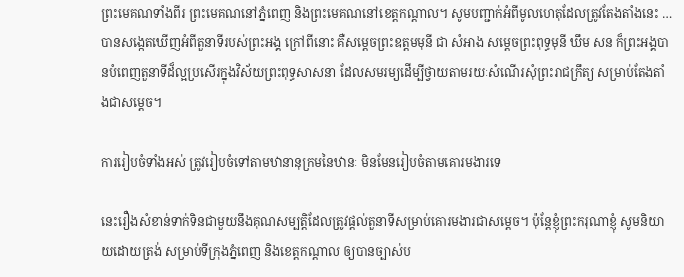ព្រះមេគណទាំងពីរ ព្រះមេគណនៅភ្នំពេញ និងព្រះមេគណនៅខេត្តកណ្តាល។ សូមបញ្ជាក់អំពីមូលហេតុដែលត្រូវតែងតាំងនេះ … បានសង្កេតឃើញអំពីតួនាទីរបស់ព្រះអង្គ ក្រៅពីនោះ គឺសម្តេចព្រះឧត្តមមុនី ជា សំអាង សម្តេចព្រះពុទ្ធមុនី ឃឹម សន ក៏ព្រះអង្គបានបំពេញតួនាទីដ៏ល្អប្រសើរក្នុងវិស័យព្រះពុទ្ធសាសនា ដែលសមរម្យដើម្បីថ្វាយតាមរយៈសំណើរសុំព្រះរាជក្រឹត្យ សម្រាប់តែងតាំងជាសម្តេច។

ការរៀបចំទាំងអស់ ត្រូវរៀបចំទៅតាមឋានានុក្រមនៃឋានៈ មិនមែនរៀបចំតាមគោរមងារទេ

នេះរឿងសំខាន់ទាក់ទិនជាមួយនឹងគុណសម្បត្តិដែលត្រូវផ្តល់តួនាទីសម្រាប់គោរមងារជាសម្តេច។ ប៉ុន្តែខ្ញុំព្រះករុណាខ្ញុំ សូមនិយាយដោយត្រង់ សម្រាប់ទីក្រុងភ្នំពេញ និងខេត្តកណ្តាល ឲ្យបានច្បាស់ប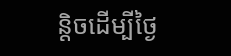ន្តិចដើម្បីថ្ងៃ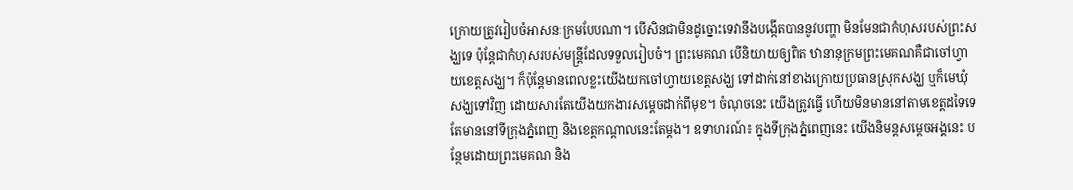ក្រោយត្រូវរៀបចំអាសនៈក្រមបែបណា។ បើសិនជាមិនដូច្នោះទេវានឹងបង្កើតបាននូវបញ្ហា មិនមែនជាកំហុសរបស់ព្រះសង្ឃទេ ប៉ុន្តែជាកំហុសរបស់មន្ត្រីដែលទទួលរៀបចំ។ ព្រះមេគណ បើនិយាយឲ្យពិត ឋានានុក្រមព្រះមេគណគឺជាចៅហ្វាយខេត្តសង្ឃ។ ក៏ប៉ុន្តែមានពេលខ្លះយើងយកចៅហ្វាយខេត្តសង្ឃ ទៅដាក់នៅខាងក្រោយប្រធានស្រុកសង្ឃ ឬក៏មេឃុំសង្ឃទៅវិញ ដោយសារតែយើងយកងារសម្តេចដាក់ពីមុខ។ ចំណុចនេះ យើងត្រូវធ្វើ ហើយមិនមាននៅតាមខេត្តដទៃទេ តែមាននៅទីក្រុងភ្នំពេញ និងខេត្តកណ្តាលនេះតែម្តង។ ឧទាហរណ៍៖ ក្នុងទីក្រុងភ្នំពេញនេះ យើងនិមន្តសម្តេចអង្គនេះ បន្ថែមដោយព្រះមេគណ និង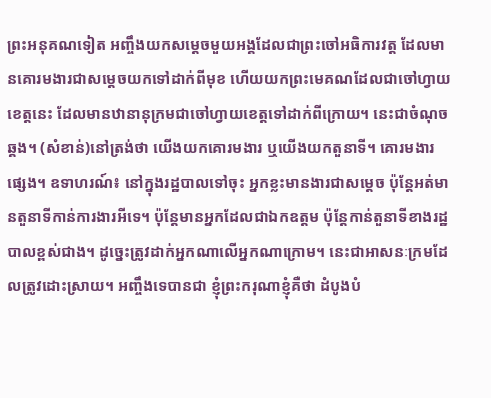ព្រះអនុគណទៀត អញ្ចឹងយកសម្តេចមួយអង្គដែលជាព្រះចៅអធិការវត្ត ដែលមានគោរមងារជាសម្តេចយកទៅដាក់ពីមុខ ហើយយកព្រះមេគណដែលជាចៅហ្វាយខេត្តនេះ ដែលមានឋានានុក្រមជាចៅហ្វាយខេត្តទៅដាក់ពីក្រោយ។ នេះជាចំណុចឆ្គង។ (សំខាន់)នៅត្រង់ថា យើងយកគោរមងារ ឬយើងយកតួនាទី។ គោរមងារផ្សេង។ ឧទាហរណ៍៖ នៅក្នុងរដ្ឋបាលទៅចុះ អ្នកខ្លះមានងារជាសម្តេច ប៉ុន្តែអត់មានតួនាទីកាន់ការងារអីទេ។ ប៉ុន្តែមានអ្នកដែលជាឯកឧត្តម ប៉ុន្តែកាន់តួនាទីខាងរដ្ឋបាលខ្ពស់ជាង។ ដូច្នេះត្រូវដាក់អ្នកណាលើអ្នកណាក្រោម។ នេះជាអាសនៈក្រមដែលត្រូវដោះស្រាយ។ អញ្ចឹងទេបានជា ខ្ញុំព្រះករុណាខ្ញុំគឺថា ដំបូងបំ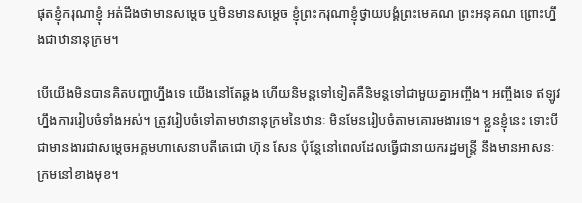ផុតខ្ញុំករុណាខ្ញុំ អត់ដឹងថាមានសម្តេច ឬមិនមានសម្តេច ខ្ញុំព្រះករុណាខ្ញុំថ្វាយបង្គំព្រះមេគណ ព្រះអនុគណ ព្រោះហ្នឹងជាឋានានុក្រម។

បើយើងមិនបានគិតបញ្ហាហ្នឹងទេ យើងនៅតែឆ្គង ហើយនិមន្តទៅទៀតគឺនិមន្តទៅជាមួយគ្នាអញ្ចឹង។ អញ្ចឹងទេ ឥឡូវហ្នឹងការរៀបចំទាំងអស់។ ត្រូវរៀបចំទៅតាមឋានានុក្រមនៃឋានៈ មិនមែនរៀបចំតាមគោរមងារទេ។ ខ្លួនខ្ញុំនេះ ទោះបីជាមានងារជាសម្តេចអគ្គមហាសេនាបតីតេជោ ហ៊ុន សែន ប៉ុន្តែនៅពេលដែលធ្វើជានាយករដ្ឋមន្ត្រី នឹងមានអាសនៈក្រមនៅខាងមុខ។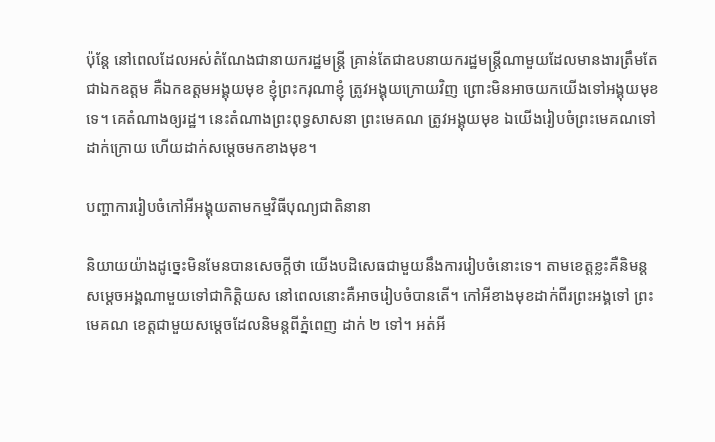ប៉ុន្តែ នៅពេលដែលអស់តំណែងជានាយករដ្ឋមន្រ្តី គ្រាន់តែជាឧបនាយករដ្ឋមន្រ្តីណាមួយដែលមានងារត្រឹមតែជាឯកឧត្តម គឺឯកឧត្តមអង្គុយមុខ ខ្ញុំព្រះករុណាខ្ញុំ ត្រូវអង្គុយក្រោយវិញ ព្រោះមិនអាចយកយើងទៅអង្គុយមុខទេ។ គេតំណាងឲ្យរដ្ឋ។ នេះតំណាងព្រះពុទ្ធសាសនា ព្រះមេគណ ត្រូវអង្គុយមុខ ឯយើងរៀបចំព្រះមេគណទៅដាក់ក្រោយ ហើយដាក់សម្តេចមកខាងមុខ។

បញ្ហាការរៀបចំកៅអីអង្គុយតាមកម្មវិធីបុណ្យជាតិនានា

និយាយយ៉ាងដូច្នេះមិនមែនបានសេចក្តីថា យើងបដិសេធជាមួយនឹងការរៀបចំនោះទេ។ តាមខេត្តខ្លះគឺនិមន្ត សម្តេចអង្គណាមួយទៅជាកិត្តិយស នៅពេលនោះគឺអាចរៀបចំបានតើ។ កៅអីខាងមុខដាក់ពីរព្រះអង្គទៅ ព្រះមេគណ ខេត្តជាមួយសម្តេចដែលនិមន្តពីភ្នំពេញ ដាក់ ២ ទៅ។ អត់អី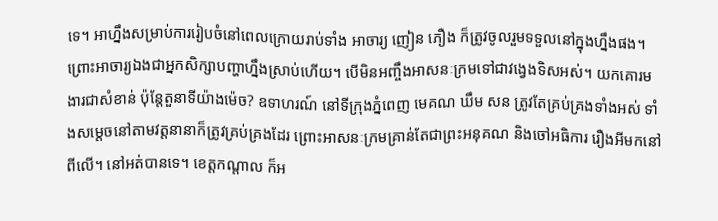ទេ។ អាហ្នឹងសម្រាប់ការរៀបចំនៅពេលក្រោយរាប់ទាំង អាចារ្យ ញៀន ភឿង ក៏ត្រូវចូលរួមទទួលនៅក្នុងហ្នឹងផង។ ព្រោះអាចារ្យឯងជាអ្នកសិក្សាបញ្ហាហ្នឹងស្រាប់ហើយ។ បើមិនអញ្ចឹងអាសនៈក្រមទៅជាវង្វេងទិសអស់។ យកគោរមងារជាសំខាន់ ប៉ុន្តែតួនាទីយ៉ាងម៉េច? ឧទាហរណ៍ នៅទីក្រុងភ្នំពេញ មេគណ ឃឹម សន ត្រូវតែគ្រប់គ្រងទាំងអស់ ទាំងសម្តេចនៅតាមវត្តនានាក៏ត្រូវគ្រប់គ្រងដែរ ព្រោះអាសនៈក្រមគ្រាន់តែជាព្រះអនុគណ និងចៅអធិការ រឿងអីមកនៅពីលើ។ នៅអត់បានទេ។ ខេត្តកណ្តាល ក៏អ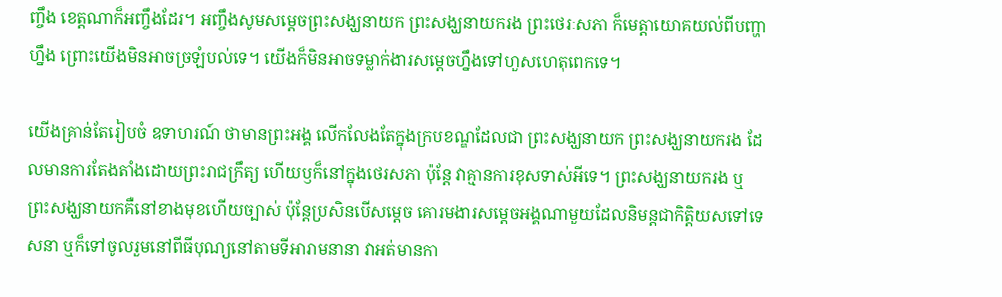ញ្ចឹង ខេត្តណាក៏អញ្ចឹងដែរ។ អញ្ចឹងសូមសម្តេចព្រះសង្ឃនាយក ព្រះសង្ឃនាយករង ព្រះថេរៈសភា ក៏មេត្តាយោគយល់ពីបញ្ហាហ្នឹង ព្រោះយើងមិនអាចច្រឡំបល់ទេ។ យើងក៏មិនអាចទម្លាក់ងារសម្តេចហ្នឹងទៅហួសហេតុពេកទេ។

យើងគ្រាន់តែរៀបចំ ឧទាហរណ៍ ថាមានព្រះអង្គ លើកលែងតែក្នុងក្របខណ្ឌដែលជា ព្រះសង្ឃនាយក ព្រះសង្ឃនាយករង ដែលមានការតែងតាំងដោយព្រះរាជក្រឹត្យ ហើយឫក៏នៅក្នុងថេរសភា ប៉ុន្តែ វាគ្មានការខុសទាស់អីទេ។ ព្រះសង្ឃនាយករង ឬព្រះសង្ឃនាយកគឺនៅខាងមុខហើយច្បាស់ ប៉ុន្តែប្រសិនបើសម្តេច គោរមងារសម្តេចអង្គណាមួយដែលនិមន្តជាកិត្តិយសទៅទេសនា ឬក៏ទៅចូលរួមនៅពីធីបុណ្យនៅតាមទីអារាមនានា វាអត់មានកា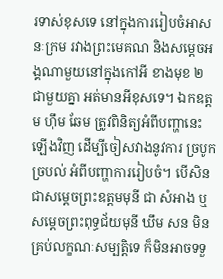រទាស់ខុសទេ នៅក្នុងការរៀបចំអាសនៈក្រម រវាងព្រះមេគណ និងសម្តេចអង្គណាមួយនៅក្នុងកៅអី ខាងមុខ ២ ជាមួយគ្នា អត់មានអីខុសទេ។ ឯកឧត្តម ហ៊ឹម ឆែម ត្រូវពិនិត្យអំពីបញ្ហានេះឡើងវិញ ដើម្បីចៀសវាងនូវការ ច្របូកច្របល់ អំពីបញ្ហាការរៀបចំ។ បើសិនជាសម្តេចព្រះឧត្តមមុនី ជា សំអាង ឬសម្តេចព្រះពុទ្ធជ័យមុនី ឃឹម សន មិនគ្រប់លក្ខណៈសម្បត្តិទេ ក៏មិនអាចទទួ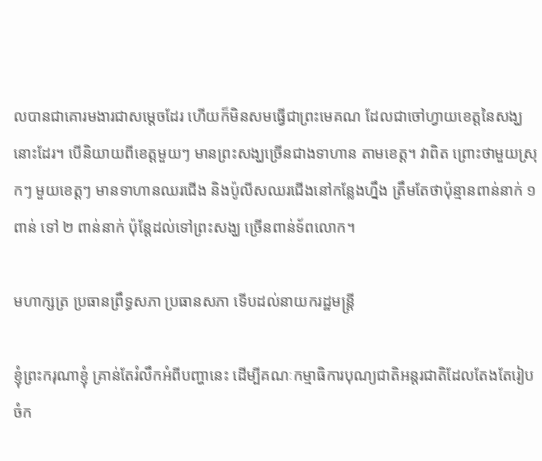លបានជាគោរមងារជាសម្តេចដែរ ហើយក៏មិនសមធ្វើជាព្រះមេគណ ដែលជាចៅហ្វាយខេត្តនៃសង្ឃនោះដែរ។ បើនិយាយពីខេត្តមួយៗ មានព្រះសង្ឃច្រើនជាងទាហាន តាមខេត្ត។ វាពិត ព្រោះថាមួយស្រុកៗ មួយខេត្តៗ មានទាហានឈរជើង និងប៉ូលីសឈរជើងនៅកន្លែងហ្នឹង ត្រឹមតែថាប៉ុន្មានពាន់នាក់ ១ ពាន់ ទៅ ២ ពាន់នាក់ ប៉ុន្តែដល់ទៅព្រះសង្ឃ ច្រើនពាន់ទ័ពលោក។

មហាក្សត្រ ប្រធានព្រឹទ្ធសភា ប្រធានសភា ទើបដល់នាយករដ្ឋមន្ត្រី

ខ្ញុំព្រះករុណាខ្ញុំ គ្រាន់តែរំលឹកអំពីបញ្ហានេះ ដើម្បីគណៈកម្មាធិការបុណ្យជាតិអន្តរជាតិដែលតែងតែរៀបចំក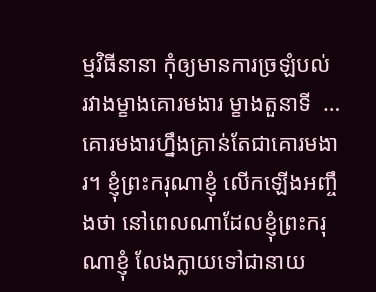ម្មវិធីនានា កុំឲ្យមានការច្រឡំបល់ រវាងម្ខាងគោរមងារ ម្ខាងតួនាទី  … គោរមងារហ្នឹងគ្រាន់តែជាគោរមងារ។ ខ្ញុំព្រះករុណាខ្ញុំ លើកឡើងអញ្ចឹងថា នៅពេលណាដែលខ្ញុំព្រះករុណាខ្ញុំ លែងក្លាយទៅជានាយ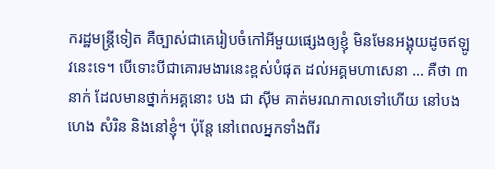ករដ្ឋមន្រ្តីទៀត គឺច្បាស់ជាគេរៀបចំកៅអីមួយផ្សេងឲ្យខ្ញុំ មិនមែនអង្គុយដូចឥឡូវនេះទេ។ បើទោះបីជាគោរមងារនេះខ្ពស់បំផុត ដល់អគ្គមហាសេនា … គឺថា ៣ នាក់ ដែលមានថ្នាក់អគ្គនោះ បង ជា ស៊ីម គាត់មរណកាលទៅហើយ នៅបង ហេង សំរិន និងនៅខ្ញុំ។ ប៉ុន្តែ នៅពេលអ្នកទាំងពីរ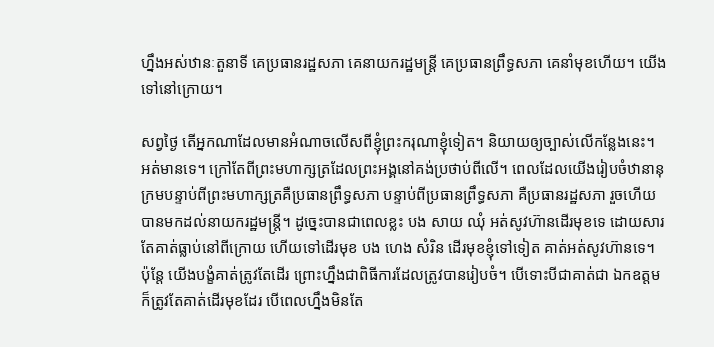ហ្នឹងអស់ឋានៈតួនាទី គេប្រធានរដ្ឋសភា គេនាយករដ្ឋមន្រ្តី គេប្រធានព្រឹទ្ធសភា គេនាំមុខហើយ។ យើងទៅនៅក្រោយ។

សព្វថ្ងៃ តើអ្នកណាដែលមានអំណាចលើសពីខ្ញុំព្រះករុណាខ្ញុំទៀត។ និយាយឲ្យច្បាស់លើកន្លែងនេះ។ អត់មានទេ។ ក្រៅតែពីព្រះមហាក្សត្រដែលព្រះអង្គនៅគង់ប្រថាប់ពីលើ។ ពេលដែលយើងរៀបចំឋានានុក្រមបន្ទាប់ពីព្រះមហាក្សត្រគឺប្រធានព្រឹទ្ធសភា បន្ទាប់ពីប្រធានព្រឹទ្ធសភា គឺប្រធានរដ្ឋសភា រួចហើយបានមកដល់នាយករដ្ឋមន្រ្តី។ ដូច្នេះបានជាពេលខ្លះ បង សាយ ឈុំ អត់សូវហ៊ានដើរមុខទេ ដោយសារតែគាត់ធ្លាប់នៅពីក្រោយ ហើយទៅដើរមុខ បង ហេង សំរិន ដើរមុខខ្ញុំទៅទៀត គាត់អត់សូវហ៊ានទេ។ ប៉ុន្តែ យើងបង្ខំគាត់ត្រូវតែដើរ ព្រោះហ្នឹងជាពិធីការដែលត្រូវបានរៀបចំ។ បើទោះបីជាគាត់ជា ឯកឧត្តម ក៏ត្រូវតែគាត់ដើរមុខដែរ បើពេលហ្នឹងមិនតែ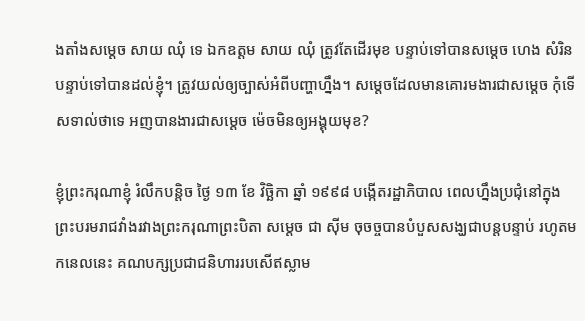ងតាំងសម្តេច សាយ ឈុំ ទេ ឯកឧត្តម សាយ ឈុំ ត្រូវតែដើរមុខ បន្ទាប់ទៅបានសម្តេច ហេង សំរិន បន្ទាប់ទៅបានដល់ខ្ញុំ។ ត្រូវយល់ឲ្យច្បាស់អំពីបញ្ហាហ្នឹង។ សម្តេចដែលមានគោរមងារជាសម្តេច កុំទើសទាល់ថាទេ អញបានងារជាសម្តេច ម៉េចមិនឲ្យអង្គុយមុខ?

ខ្ញុំព្រះករុណាខ្ញុំ រំលឹកបន្តិច ថ្ងៃ ១៣ ខែ វិច្ឆិកា ឆ្នាំ ១៩៩៨ បង្កើតរដ្ឋាភិបាល ពេលហ្នឹងប្រជុំនៅក្នុងព្រះបរមរាជវាំងរវាងព្រះករុណាព្រះបិតា សម្តេច ជា ស៊ីម ចុចច្ចបានបំបួសសង្ឃជាបន្តបន្ទាប់ រហូតមកនេលនេះ គណបក្សប្រជាជនិហាររបសើឥស្លាម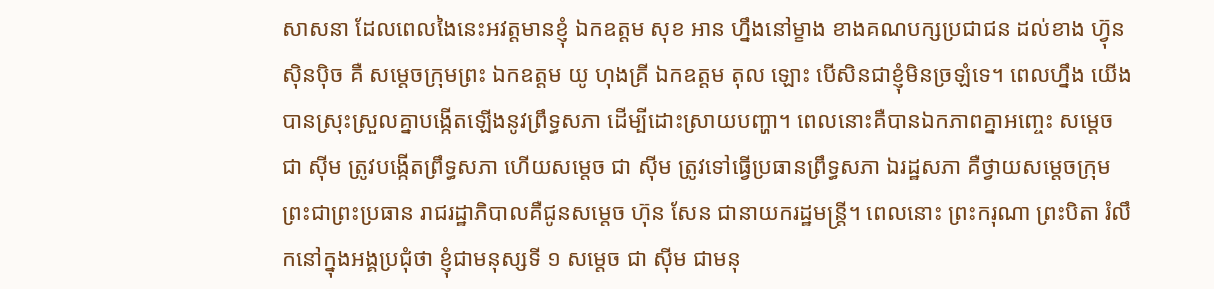សាសនា ដែលពេលងៃនេះអវត្តមានខ្ញុំ ឯកឧត្តម សុខ អាន ហ្នឹងនៅម្ខាង ខាងគណបក្សប្រជាជន ដល់ខាង ហ្វ៊ុន ស៊ិនប៉ិច គឺ សម្តេចក្រុមព្រះ ឯកឧត្តម យូ ហុងគ្រី ឯកឧត្តម តុល ឡោះ បើសិនជាខ្ញុំមិនច្រឡំទេ។ ពេលហ្នឹង យើងបានស្រុះស្រួលគ្នាបង្កើតឡើងនូវព្រឹទ្ធសភា ដើម្បីដោះស្រាយបញ្ហា។ ពេលនោះគឺបានឯកភាពគ្នាអញ្ចេះ សម្តេច ជា ស៊ីម ត្រូវបង្កើតព្រឹទ្ធសភា ហើយសម្តេច ជា ស៊ីម ត្រូវទៅធ្វើប្រធានព្រឹទ្ធសភា ឯរដ្ឋសភា គឺថ្វាយសម្តេចក្រុមព្រះជាព្រះប្រធាន រាជរដ្ឋាភិបាលគឺជូនសម្តេច ហ៊ុន សែន ជានាយករដ្ឋមន្ត្រី។ ពេលនោះ ព្រះករុណា ព្រះបិតា រំលឹកនៅក្នុងអង្គប្រជុំថា ខ្ញុំជាមនុស្សទី ១ សម្តេច ជា ស៊ីម ជាមនុ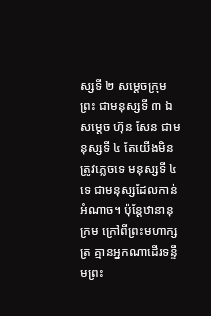ស្សទី ២ សម្តេចក្រុមព្រះ ជាមនុស្សទី ៣ ឯសម្តេច ហ៊ុន សែន ជាមនុស្សទី ៤ តែយើងមិនត្រូវភ្លេចទេ មនុស្សទី ៤ ទេ ជាមនុស្សដែលកាន់អំណាច។ ប៉ុន្តែឋានានុក្រម ក្រៅពីព្រះមហាក្សត្រ គ្មានអ្នកណាដើរទន្ទឹមព្រះ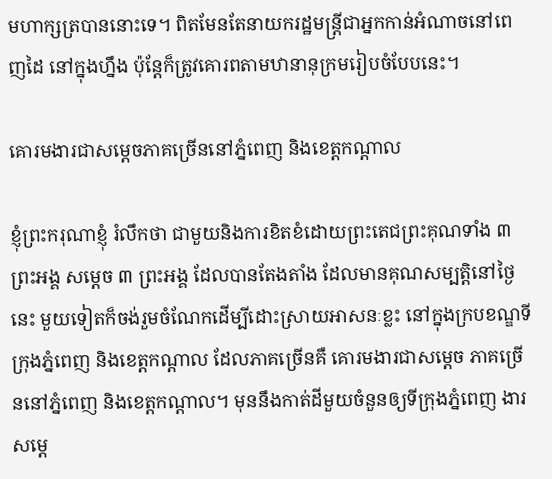មហាក្សត្របាននោះទេ។ ពិតមែនតែនាយករដ្ឋមន្ត្រីជាអ្នកកាន់អំណាចនៅពេញដៃ នៅក្នុងហ្នឹង ប៉ុន្តែក៏ត្រូវគោរពតាមឋានានុក្រមរៀបចំបែបនេះ។

គោរមងារជាសម្តេចភាគច្រើននៅភ្នំពេញ និងខេត្តកណ្តាល

ខ្ញុំព្រះករុណាខ្ញុំ រំលឹកថា ជាមួយនិងការខិតខំដោយព្រះតេជព្រះគុណទាំង ៣ ព្រះអង្គ សម្តេច ៣ ព្រះអង្គ ដែលបានតែងតាំង ដែលមានគុណសម្បត្តិនៅថ្ងៃនេះ មួយទៀតក៏ចង់រួមចំណែកដើម្បីដោះស្រាយអាសនៈខ្លះ នៅក្នុងក្របខណ្ឌទីក្រុងភ្នំពេញ និងខេត្តកណ្តាល ដែលភាគច្រើនគឺ គោរមងារជាសម្តេច ភាគច្រើននៅភ្នំពេញ និងខេត្តកណ្តាល។ មុននឹងកាត់ដីមួយចំនួនឲ្យទីក្រុងភ្នំពេញ ងារសម្តេ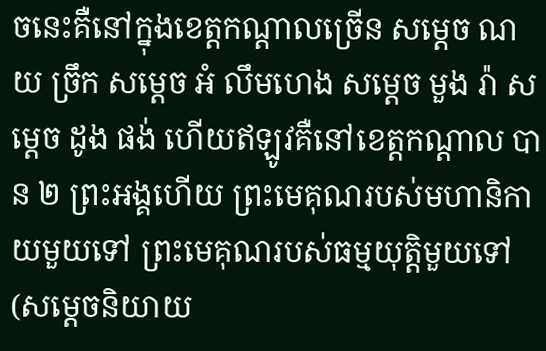ចនេះគឺនៅក្នុងខេត្តកណ្តាលច្រើន សម្តេច ណយ ច្រឹក សម្តេច អំ លឹមហេង សម្តេច មួង រ៉ា សម្តេច ដូង ផង់ ហើយឥឡូវគឺនៅខេត្តកណ្តាល បាន ២ ព្រះអង្គហើយ ព្រះមេគុណរបស់មហានិកាយមួយទៅ ព្រះមេគុណរបស់ធម្មយុត្តិមួយទៅ (សម្តេចនិយាយ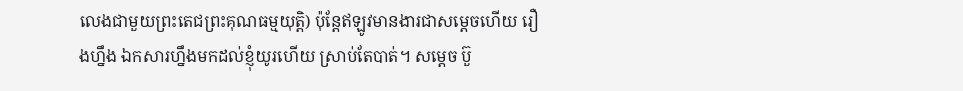លេងជាមួយព្រះតេជព្រះគុណធម្មយុត្តិ) ប៉ុន្តែឥឡូវមានងារជាសម្តេចហើយ រឿងហ្នឹង ឯកសារហ្នឹងមកដល់ខ្ញុំយូរហើយ ស្រាប់តែបាត់។ សម្តេច ប៊ួ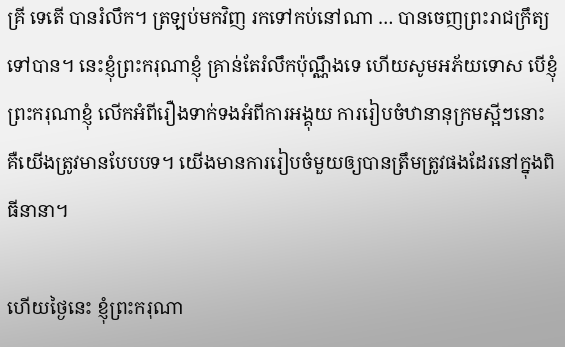គ្រី ទេតើ បានរំលឹក។ ត្រឡប់មកវិញ រកទៅកប់នៅណា … បានចេញព្រះរាជក្រឹត្យទៅបាន។ នេះខ្ញុំព្រះករុណាខ្ញុំ គ្រាន់តែរំលឹកប៉ុណ្ណឹងទេ ហើយសូមអភ័យទោស បើខ្ញុំព្រះករុណាខ្ញុំ លើកអំពីរឿងទាក់ទងអំពីការអង្គុយ ការរៀបចំឋានានុក្រមស្អីៗនោះ គឺយើងត្រូវមានបែបបទ។ យើងមានការរៀបចំមួយឲ្យបានត្រឹមត្រូវផងដែរនៅក្នុងពិធីនានា។

ហើយថ្ងៃនេះ ខ្ញុំព្រះករុណា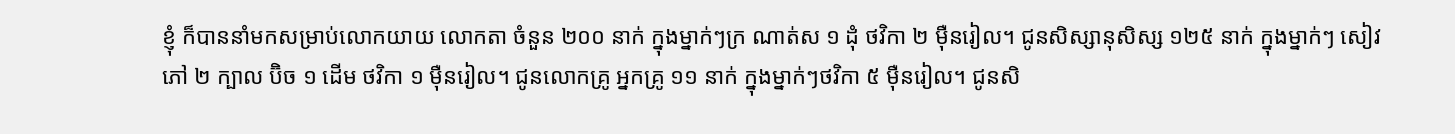ខ្ញុំ ក៏បាននាំមកសម្រាប់លោកយាយ លោកតា ចំនួន ២០០ នាក់ ក្នុងម្នាក់ៗក្រ ណាត់ស ១ ដុំ ថវិកា ២ ម៉ឺនរៀល។ ជូនសិស្សានុសិស្ស ១២៥ នាក់ ក្នុងម្នាក់ៗ សៀវភៅ ២ ក្បាល ប៊ិច ១ ដើម ថវិកា ១ ម៉ឺនរៀល។ ជូនលោកគ្រូ អ្នកគ្រូ ១១ នាក់ ក្នុងម្នាក់ៗថវិកា ៥ ម៉ឺនរៀល។ ជូនសិ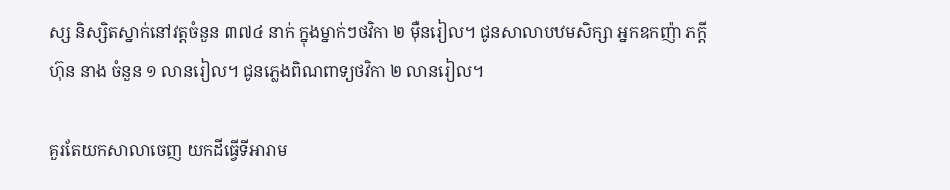ស្ស និស្សិតស្នាក់នៅវត្តចំនួន ៣៧៤ នាក់ ក្នុងម្នាក់ៗថវិកា ២ ម៉ឺនរៀល។ ជូនសាលាបឋមសិក្សា អ្នកឧកញ៉ា ភក្តី ហ៊ុន នាង ចំនួន ១ លានរៀល។ ជូនភ្លេងពិណពាទ្យថវិកា ២ លានរៀល។

គួរតែយកសាលាចេញ យកដីធ្វើទីអារាម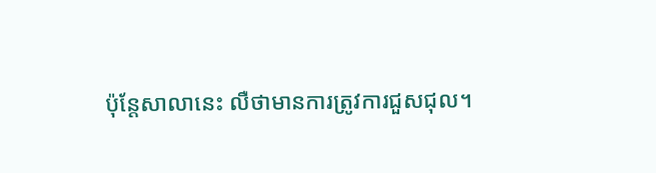ប៉ុន្តែសាលានេះ លឺថាមានការត្រូវការជួសជុល។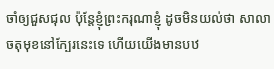ចាំឲ្យជួសជុល ប៉ុន្តែខ្ញុំព្រះករុណាខ្ញុំ ដូចមិនយល់ថា សាលាចតុមុខនៅក្បែរនេះទេ ហើយយើងមានបឋ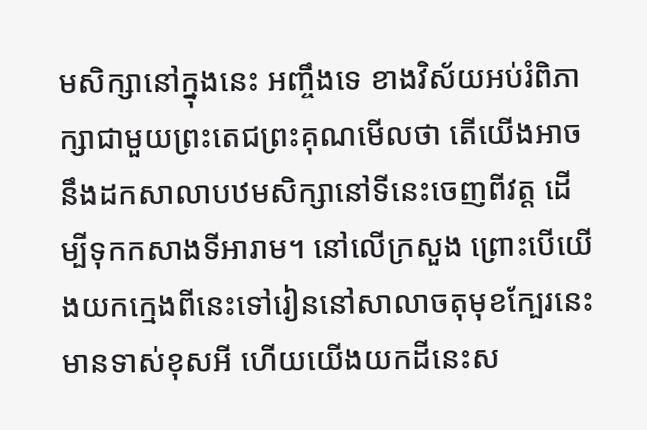មសិក្សានៅក្នុងនេះ អញ្ចឹងទេ ខាងវិស័យអប់រំពិភាក្សាជាមួយព្រះតេជព្រះគុណមើលថា តើយើងអាចនឹងដកសាលាបឋមសិក្សានៅទីនេះចេញពីវត្ត ដើម្បីទុកកសាងទីអារាម។ នៅលើក្រសួង ព្រោះបើយើងយកក្មេងពីនេះទៅរៀននៅសាលាចតុមុខក្បែរនេះមានទាស់ខុសអី ហើយយើងយកដីនេះស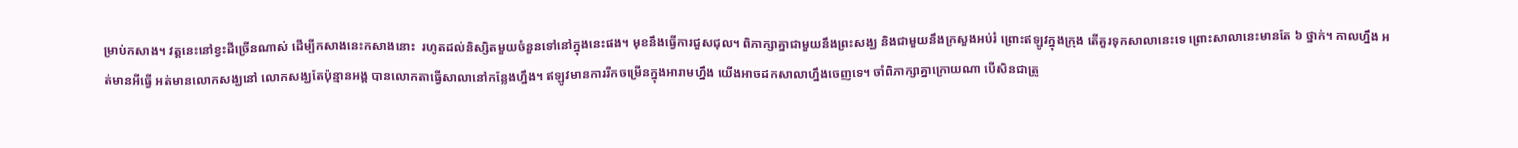ម្រាប់កសាង។ វត្តនេះនៅខ្វះដីច្រើនណាស់ ដើម្បីកសាងនេះកសាងនោះ  រហូតដល់និស្សិតមួយចំនួនទៅនៅក្នុងនេះផង។ មុខនឹងធ្វើការជួសជុល។ ពិភាក្សាគ្នាជាមួយនឹងព្រះសង្ឃ និងជាមួយនឹងក្រសួងអប់រំ ព្រោះឥឡូវក្នុងក្រុង តើគួរទុកសាលានេះទេ ព្រោះសាលានេះមានតែ ៦ ថ្នាក់។ កាលហ្នឹង អត់មានអីធ្វើ អត់មានលោកសង្ឃនៅ លោកសង្ឃតែប៉ុន្មានអង្គ បានលោកតាធ្វើសាលានៅកន្លែងហ្នឹង។ ឥឡូវមានការរីកចម្រើនក្នុងអារាមហ្នឹង យើងអាចដកសាលាហ្នឹងចេញទេ។ ចាំពិភាក្សាគ្នាក្រោយណា បើសិនជាត្រូ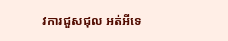វការជួសជុល អត់អីទេ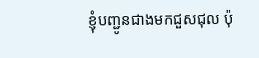ខ្ញុំបញ្ជូនជាងមកជួសជុល ប៉ុ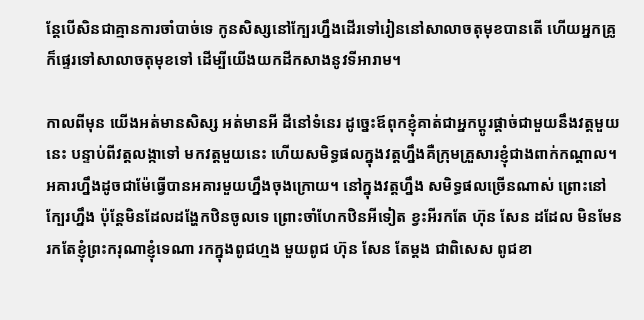ន្តែបើសិនជាគ្មានការចាំបាច់ទេ កូនសិស្សនៅក្បែរហ្នឹងដើរទៅរៀននៅសាលាចតុមុខបានតើ ហើយអ្នកគ្រូក៏ផ្ទេរទៅសាលាចតុមុខទៅ ដើម្បីយើងយកដីកសាងនូវទីអារាម។

កាលពីមុន យើងអត់មានសិស្ស អត់មានអី ដីនៅទំនេរ ដូច្នេះឪពុកខ្ញុំគាត់ជាអ្នកប្តូរផ្តាច់ជាមួយនឹងវត្តមួយនេះ បន្ទាប់ពីវត្តលង្កាទៅ មកវត្តមួយនេះ ហើយសមិទ្ធផលក្នុងវត្តហ្នឹងគឺក្រុមគ្រួសារខ្ញុំជាងពាក់កណ្តាល។ អគារហ្នឹងដូចជាម៉ែធ្វើបានអគារមួយហ្នឹងចុងក្រោយ។ នៅក្នុងវត្តហ្នឹង សមិទ្ធផលច្រើនណាស់ ព្រោះនៅក្បែរហ្នឹង ប៉ុន្តែមិនដែលដង្ហែកឋិនចូលទេ ព្រោះចាំហែកឋិនអីទៀត ខ្វះអីរកតែ ហ៊ុន សែន ដដែល មិនមែនរកតែខ្ញុំព្រះករុណាខ្ញុំទេណា រកក្នុងពូជហ្មង មួយពូជ ហ៊ុន សែន តែម្តង ជាពិសេស ពូជខា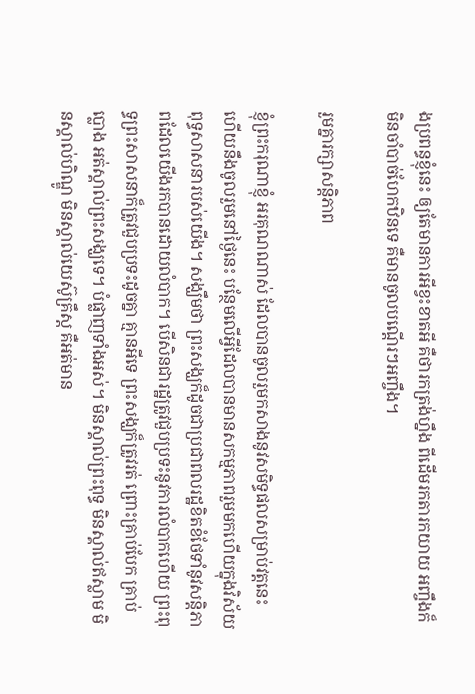ងប្រពន្ធខ្ញុំនេះ ឲ្យតែមានការអីខ្វះខាតអី គឺថារកត្រង់ហ្នឹង ពីដើមរកតារកយាយ អញ្ចឹងក៏មិនចាំបាច់ហែកឋិនទេ គឺមានចូលបណ្តើរៗអញ្ចឹង។

រួមគ្នារក្សាសន្តិភាព

ខ្ញុំព្រះករុណាខ្ញុំ អរគុណណាស់ ដែលបានចូលរួមកសាងនូវសមិទ្ធផលសម្រាប់វត្តនេះ ហើយនឹងចូលរួមនៅថ្ងៃនេះ បន្ថែមលើអ្វីដែលបានមានសកម្មភាពរួមមកហើយក្នុងវិស័យពុទ្ធសាសនារបស់យើង។ សង្ឃឹមថា ព្រះសង្ឃក៏ដូចជាប្រជាពលរដ្ឋខិតខំថែទាំនូវសន្តិភាពដែលយើងរកបានដោយលំបាក។ បើសិនជារដ្ឋត្រូវជួបប្រទះនូវការលំបាកហើយ ព្រះពុទ្ធព្រះសាសនាក៏ត្រូវជួបប្រទះដូចគ្នា គ្មានអីទេ ព្រះសង្ឃក៏ត្រូវរត់ ព្រោះគ្រាប់បែក គ្រាប់ប្លោង អត់ស្គាល់ព្រះសង្ឃទេ។ បំផ្លាញទាំងអស់។ មិនស្គាល់ព្រះពុទ្ធ មិនស្គាល់ឥស្លាម មិនស្គាល់ហិណ្ឌូ មិនស្គាល់យេស៊ូគ្រឹស្ត គឺអត់មាន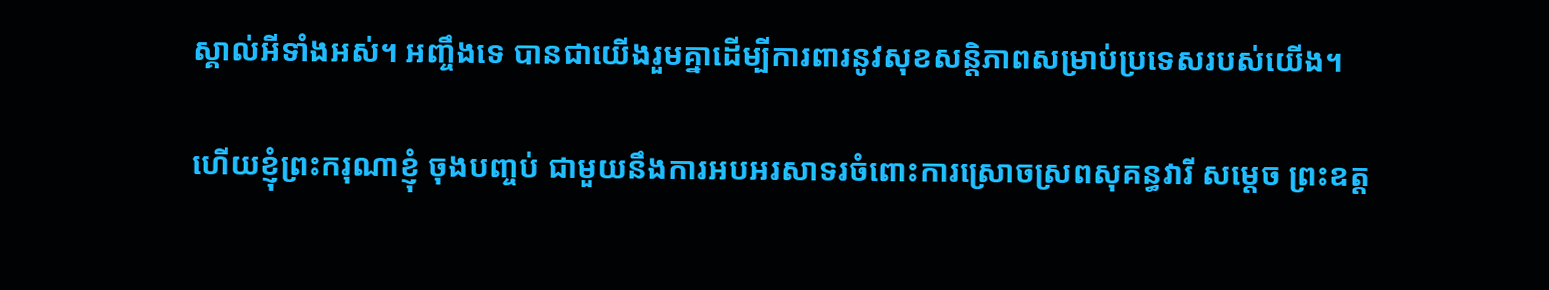ស្គាល់អីទាំងអស់។ អញ្ចឹងទេ បានជាយើងរួមគ្នាដើម្បីការពារនូវសុខសន្តិភាពសម្រាប់ប្រទេសរបស់យើង។

ហើយខ្ញុំព្រះករុណាខ្ញុំ ចុងបញ្ចប់ ជាមួយនឹងការអបអរសាទរចំពោះការស្រោចស្រពសុគន្ធវារី សម្តេច ព្រះឧត្ត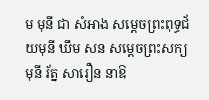ម មុនី ជា សំអាង សម្តេចព្រះពុទ្ធជ័យមុនី ឃឹម សន សម្តេចព្រះសក្យមុនី រ័ត្ន សារឿន នាឱ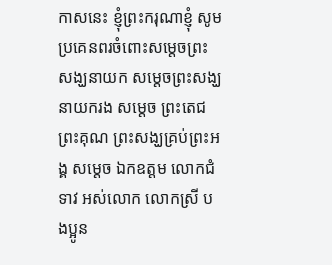កាសនេះ ខ្ញុំព្រះករុណាខ្ញុំ សូមប្រគេនពរចំពោះសម្តេចព្រះសង្ឃនាយក សម្តេចព្រះសង្ឃនាយករង សម្តេច ព្រះតេជព្រះគុណ ព្រះសង្ឃគ្រប់ព្រះអង្គ សម្តេច ឯកឧត្តម លោកជំទាវ អស់លោក លោកស្រី បងប្អូន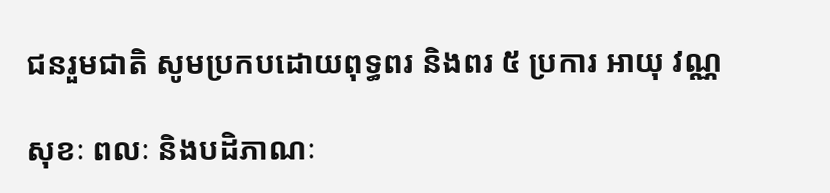ជនរួមជាតិ សូមប្រកបដោយពុទ្ធពរ និងពរ ៥ ប្រការ អាយុ វណ្ណ

សុខៈ ពលៈ និងបដិភាណៈ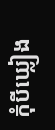កុំបីឃ្លៀង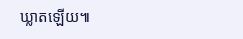ឃ្លាតឡើយ៕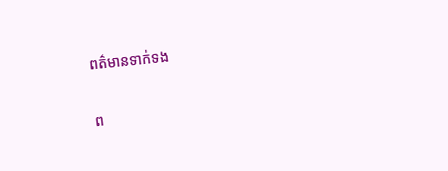ពត៌មានទាក់ទង

ព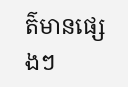ត៌មានផ្សេងៗ